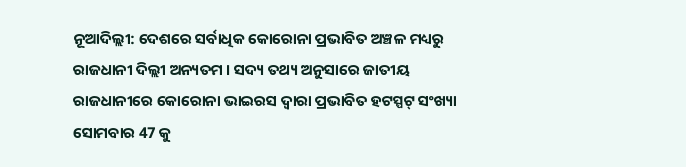ନୂଆଦିଲ୍ଲୀ: ଦେଶରେ ସର୍ବାଧିକ କୋରୋନା ପ୍ରଭାବିତ ଅଞ୍ଚଳ ମଧ୍ୟରୁ ରାଜଧାନୀ ଦିଲ୍ଲୀ ଅନ୍ୟତମ । ସଦ୍ୟ ତଥ୍ୟ ଅନୁସାରେ ଜାତୀୟ ରାଜଧାନୀରେ କୋରୋନା ଭାଇରସ ଦ୍ବାରା ପ୍ରଭାବିତ ହଟସ୍ପଟ୍ ସଂଖ୍ୟା ସୋମବାର 47 କୁ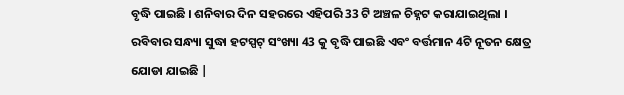ବୃଦ୍ଧି ପାଇଛି । ଶନିବାର ଦିନ ସହରରେ ଏହିପରି 33 ଟି ଅଞ୍ଚଳ ଚିହ୍ନଟ କରାଯାଇଥିଲା । ରବିବାର ସନ୍ଧ୍ୟା ସୁଦ୍ଧା ହଟସ୍ପଟ୍ ସଂଖ୍ୟା 43 କୁ ବୃଦ୍ଧି ପାଇଛି ଏବଂ ବର୍ତ୍ତମାନ 4ଟି ନୂତନ କ୍ଷେତ୍ର ଯୋଡା ଯାଇଛି |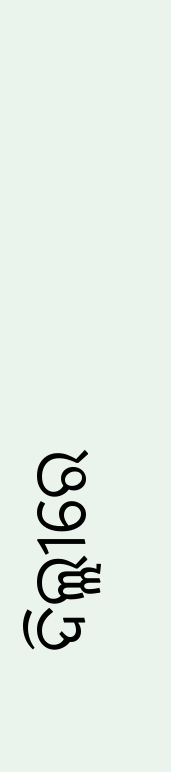ଦିଲ୍ଲୀରେ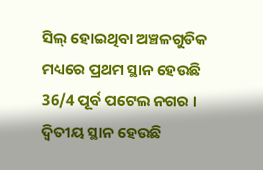ସିଲ୍ ହୋଇଥିବା ଅଞ୍ଚଳଗୁଡିକ ମଧ୍ୟରେ ପ୍ରଥମ ସ୍ଥାନ ହେଉଛି 36/4 ପୂର୍ବ ପଟେଲ ନଗର । ଦ୍ବିତୀୟ ସ୍ଥାନ ହେଉଛି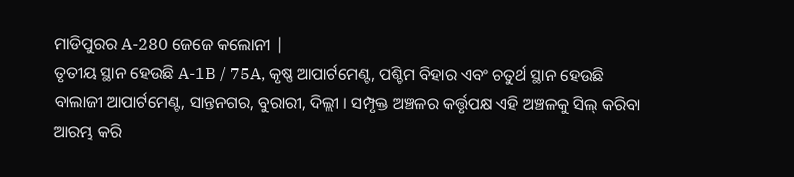ମାଡିପୁରର A-280 ଜେଜେ କଲୋନୀ |
ତୃତୀୟ ସ୍ଥାନ ହେଉଛି A-1B / 75A, କୃଷ୍ଣ ଆପାର୍ଟମେଣ୍ଟ, ପଶ୍ଚିମ ବିହାର ଏବଂ ଚତୁର୍ଥ ସ୍ଥାନ ହେଉଛି ବାଲାଜୀ ଆପାର୍ଟମେଣ୍ଟ, ସାନ୍ତନଗର, ବୁରାରୀ, ଦିଲ୍ଲୀ । ସମ୍ପୃକ୍ତ ଅଞ୍ଚଳର କର୍ତ୍ତୃପକ୍ଷ ଏହି ଅଞ୍ଚଳକୁ ସିଲ୍ କରିବା ଆରମ୍ଭ କରି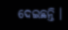ଦେଇଛନ୍ତି ।